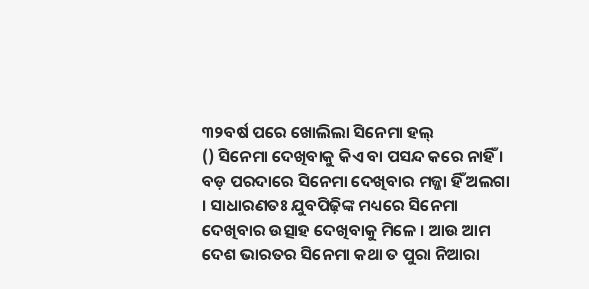୩୨ବର୍ଷ ପରେ ଖୋଲିଲା ସିନେମା ହଲ୍
() ସିନେମା ଦେଖିବାକୁ କିଏ ବା ପସନ୍ଦ କରେ ନାହିଁ । ବଡ଼ ପରଦାରେ ସିନେମା ଦେଖିବାର ମଜ୍ଜା ହିଁ ଅଲଗା । ସାଧାରଣତଃ ଯୁବପିଢ଼ିଙ୍କ ମଧ୍ୟରେ ସିନେମା ଦେଖିବାର ଉତ୍ସାହ ଦେଖିବାକୁ ମିଳେ । ଆଉ ଆମ ଦେଶ ଭାରତର ସିନେମା କଥା ତ ପୁରା ନିଆରା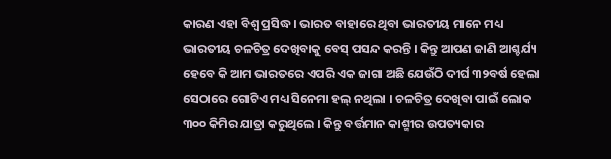କାରଣ ଏହା ବିଶ୍ୱ ପ୍ରସିଦ୍ଧ । ଭାରତ ବାହାରେ ଥିବା ଭାରତୀୟ ମାନେ ମଧ୍ୟ ଭାରତୀୟ ଚଳଚିତ୍ର ଦେଖିବାକୁ ବେସ୍ ପସନ୍ଦ କରନ୍ତି । କିନ୍ତୁ ଆପଣ ଜାଣି ଆଶ୍ଚର୍ଯ୍ୟ ହେବେ କି ଆମ ଭାରତରେ ଏପରି ଏକ ଜାଗା ଅଛି ଯେଉଁଠି ଦୀର୍ଘ ୩୨ବର୍ଷ ହେଲା ସେଠାରେ ଗୋଟିଏ ମଧ୍ୟ ସିନେମା ହଲ୍ ନଥିଲା । ଚଳଚିତ୍ର ଦେଖିବା ପାଇଁ ଲୋକ ୩୦୦ କିମିର ଯାତ୍ରା କରୁଥିଲେ । କିନ୍ତୁ ବର୍ତ୍ତମାନ କାଶ୍ମୀର ଉପତ୍ୟକାର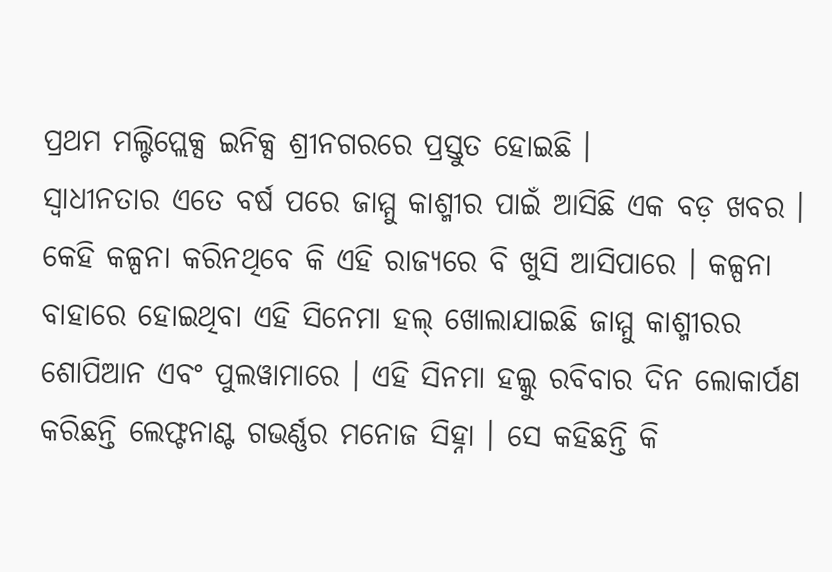ପ୍ରଥମ ମଲ୍ଟିପ୍ଲେକ୍ସ ଇନିକ୍ସ ଶ୍ରୀନଗରରେ ପ୍ରସ୍ତୁତ ହୋଇଛି ।
ସ୍ୱାଧୀନତାର ଏତେ ବର୍ଷ ପରେ ଜାମ୍ମୁ କାଶ୍ମୀର ପାଇଁ ଆସିଛି ଏକ ବଡ଼ ଖବର । କେହି କଳ୍ପନା କରିନଥିବେ କି ଏହି ରାଜ୍ୟରେ ବି ଖୁସି ଆସିପାରେ । କଳ୍ପନା ବାହାରେ ହୋଇଥିବା ଏହି ସିନେମା ହଲ୍ ଖୋଲାଯାଇଛି ଜାମ୍ମୁ କାଶ୍ମୀରର ଶୋପିଆନ ଏବଂ ପୁଲୱାମାରେ । ଏହି ସିନମା ହଲ୍କୁ ରବିବାର ଦିନ ଲୋକାର୍ପଣ କରିଛନ୍ତି ଲେଫ୍ଟନାଣ୍ଟ ଗଭର୍ଣ୍ଣର ମନୋଜ ସିହ୍ନା । ସେ କହିଛନ୍ତି କି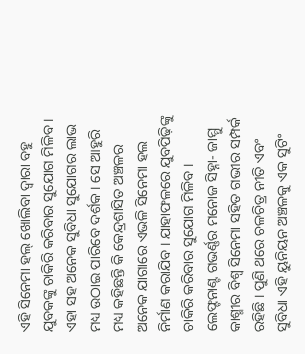ଏହି ସିନେମା ହଲ୍ ଖୋଲିବା ଦ୍ୱାରା ବହୁ ଯୁବକଙ୍କୁ ଚାକିରି କରିବାର ସୁଯୋଗ ମିଳିବ । ଏହା ସହ ଅନେକ ସୁବିଧା ସୁଯୋଗର ଲାଭ ମଧ୍ୟ ଉଠାଇ ପାରିବେ ଦର୍ଶକ । ସେ ଆହୁରି ମଧ୍ୟ କହିଛନ୍ତି କି କେନ୍ଦ୍ରଶାସିତ ଅଞ୍ଚଳର ଅନେକ ଯାଗାରେ ଏଭଳି ସିନେମା ହଲ ନିର୍ମାଣ କରାଯିବ । ଯାହାଫଳରେ ଯୁବପିଢ଼ିଙ୍କୁ ଚାକିରି କରିବାର ସୁଯୋଗ ମିଳିବ ।
ଲେଫ୍ଟନାଣ୍ଟ ଗଭର୍ଣ୍ଣର ମନୋଜ ସିହ୍ନା- ଜାମ୍ମୁ କାଶ୍ମୀର ବିଶ୍ୱ ସିନେମା ସହିତ ଗଭୀର ସମ୍ପର୍କ ରହିଛି । ପୁଣି ଥରେ ଚଳଚିତ୍ର ନୀତି ଏବଂ ସୁବିଧା ଏହି ୟୁନିୟନ ଅଞ୍ଚଳକୁ ଏକ ସୁଟିଂ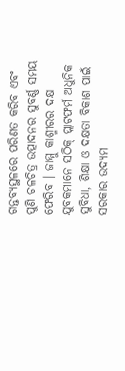ଗନ୍ତବ୍ୟସ୍ଥଳରେ ପରିଣତ କରିବ ଏବଂ ପୁଣି ଚଳଚିତ୍ର ଉତ୍ପାଦନର ସୁବର୍ଣ୍ଣ ସମୟ ଫେରିବ । ଜାମ୍ମୁ କାଶ୍ମୀରର ଦକ୍ଷ ଯୁବକମାନେ ସଠିକ୍ ପ୍ଲାଟଫର୍ମ ଅଧୁନିକ ସୁବିଧା, ଶିକ୍ଷା ଓ ଦକ୍ଷତା ବିକାଶ ପାଇଁ ସରକାର ଉଦ୍ୟମ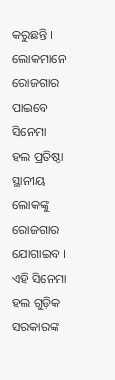କରୁଛନ୍ତି । ଲୋକମାନେ ରୋଜଗାର ପାଇବେ ସିନେମା ହଲ ପ୍ରତିଷ୍ଠା ସ୍ଥାନୀୟ ଲୋକଙ୍କୁ ରୋଜଗାର ଯୋଗାଇବ । ଏହି ସିନେମା ହଲ ଗୁଡ଼ିକ ସରକାରଙ୍କ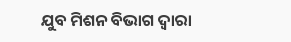ଯୁବ ମିଶନ ବିଭାଗ ଦ୍ୱାରା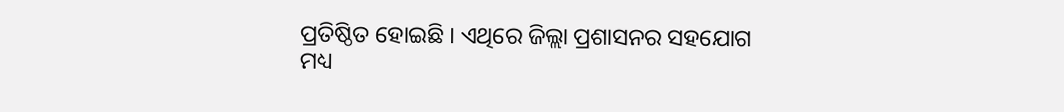ପ୍ରତିଷ୍ଠିତ ହୋଇଛି । ଏଥିରେ ଜିଲ୍ଲା ପ୍ରଶାସନର ସହଯୋଗ ମଧ୍ୟ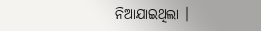ନିଆଯାଇଥିଲା ।